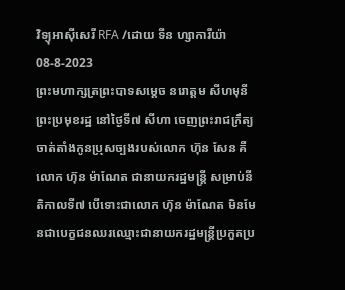វិទ្យុអាស៊ីសេរី RFA /ដោយ ទីន ហ្សាការីយ៉ា
08-8-2023
ព្រះមហាក្សត្រព្រះបាទសម្ដេច នរោត្តម សីហមុនី ព្រះប្រមុខរដ្ឋ នៅថ្ងៃទី៧ សីហា ចេញព្រះរាជក្រឹត្យចាត់តាំងកូនប្រុសច្បងរបស់លោក ហ៊ុន សែន គឺលោក ហ៊ុន ម៉ាណែត ជានាយករដ្ឋមន្ត្រី សម្រាប់នីតិកាលទី៧ បើទោះជាលោក ហ៊ុន ម៉ាណែត មិនមែនជាបេក្ខជនឈរឈ្មោះជានាយករដ្ឋមន្ត្រីប្រកួតប្រ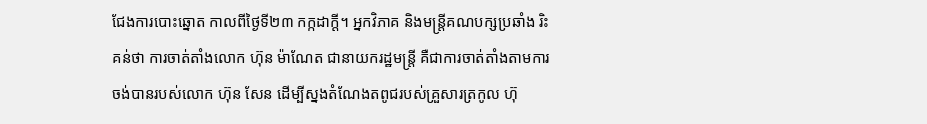ជែងការបោះឆ្នោត កាលពីថ្ងៃទី២៣ កក្កដាក្ដី។ អ្នកវិភាគ និងមន្ត្រីគណបក្សប្រឆាំង រិះគន់ថា ការចាត់តាំងលោក ហ៊ុន ម៉ាណែត ជានាយករដ្ឋមន្ត្រី គឺជាការចាត់តាំងតាមការចង់បានរបស់លោក ហ៊ុន សែន ដើម្បីស្នងតំណែងតពូជរបស់គ្រួសារត្រកូល ហ៊ុ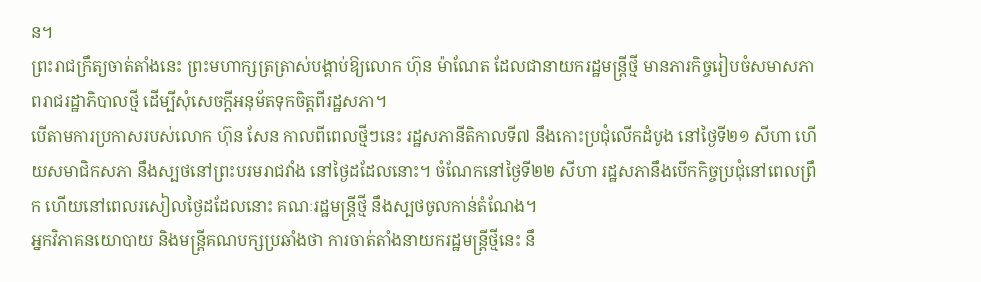ន។
ព្រះរាជក្រឹត្យចាត់តាំងនេះ ព្រះមហាក្សត្រត្រាស់បង្គាប់ឱ្យលោក ហ៊ុន ម៉ាណែត ដែលជានាយករដ្ឋមន្ត្រីថ្មី មានភារកិច្ចរៀបចំសមាសភាពរាជរដ្ឋាភិបាលថ្មី ដើម្បីសុំសេចក្ដីអនុម័តទុកចិត្តពីរដ្ឋសភា។
បើតាមការប្រកាសរបស់លោក ហ៊ុន សែន កាលពីពេលថ្មីៗនេះ រដ្ឋសភានីតិកាលទី៧ នឹងកោះប្រជុំលើកដំបូង នៅថ្ងៃទី២១ សីហា ហើយសមាជិកសភា នឹងស្បថនៅព្រះបរមរាជវាំង នៅថ្ងៃដដែលនោះ។ ចំណែកនៅថ្ងៃទី២២ សីហា រដ្ឋសភានឹងបើកកិច្ចប្រជុំនៅពេលព្រឹក ហើយនៅពេលរសៀលថ្ងៃដដែលនោះ គណៈរដ្ឋមន្ត្រីថ្មី នឹងស្បថចូលកាន់តំណែង។
អ្នកវិភាគនយោបាយ និងមន្ត្រីគណបក្សប្រឆាំងថា ការចាត់តាំងនាយករដ្ឋមន្ត្រីថ្មីនេះ នឹ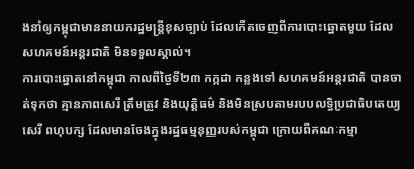ងនាំឲ្យកម្ពុជាមាននាយករដ្ឋមន្ត្រីខុសច្បាប់ ដែលកើតចេញពីការបោះឆ្នោតមួយ ដែលសហគមន៍អន្តរជាតិ មិនទទួលស្គាល់។
ការបោះឆ្នោតនៅកម្ពុជា កាលពីថ្ងៃទី២៣ កក្កដា កន្លងទៅ សហគមន៍អន្តរជាតិ បានចាត់ទុកថា គ្មានភាពសេរី ត្រឹមត្រូវ និងយុត្តិធម៌ និងមិនស្របតាមរបបលទ្ធិប្រជាធិបតេយ្យ សេរី ពហុបក្ស ដែលមានចែងក្នុងរដ្ឋធម្មនុញ្ញរបស់កម្ពុជា ក្រោយពីគណៈកម្មា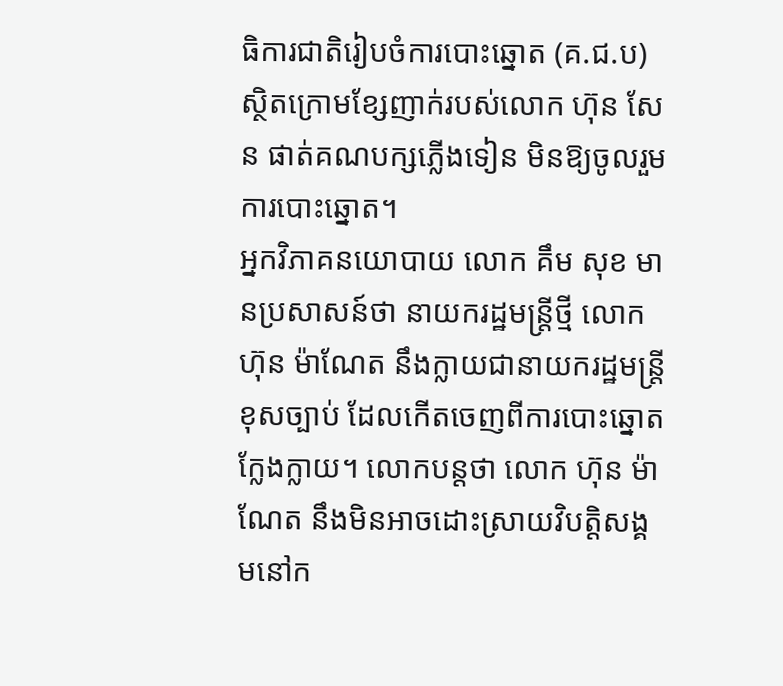ធិការជាតិរៀបចំការបោះឆ្នោត (គ.ជ.ប) ស្ថិតក្រោមខ្សែញាក់របស់លោក ហ៊ុន សែន ផាត់គណបក្សភ្លើងទៀន មិនឱ្យចូលរួមការបោះឆ្នោត។
អ្នកវិភាគនយោបាយ លោក គឹម សុខ មានប្រសាសន៍ថា នាយករដ្ឋមន្ត្រីថ្មី លោក ហ៊ុន ម៉ាណែត នឹងក្លាយជានាយករដ្ឋមន្ត្រីខុសច្បាប់ ដែលកើតចេញពីការបោះឆ្នោតក្លែងក្លាយ។ លោកបន្តថា លោក ហ៊ុន ម៉ាណែត នឹងមិនអាចដោះស្រាយវិបត្តិសង្គមនៅក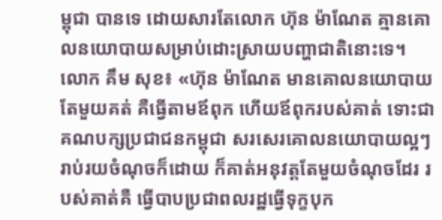ម្ពុជា បានទេ ដោយសារតែលោក ហ៊ុន ម៉ាណែត គ្មានគោលនយោបាយសម្រាប់ដោះស្រាយបញ្ហាជាតិនោះទេ។
លោក គឹម សុខ៖ «ហ៊ុន ម៉ាណែត មានគោលនយោបាយតែមួយគត់ គឺធ្វើតាមឪពុក ហើយឪពុករបស់គាត់ ទោះជាគណបក្សប្រជាជនកម្ពុជា សរសេរគោលនយោបាយល្អៗ រាប់រយចំណុចក៏ដោយ ក៏គាត់អនុវត្តតែមួយចំណុចដែរ របស់គាត់គឺ ធ្វើបាបប្រជាពលរដ្ឋធ្វើទុក្ខបុក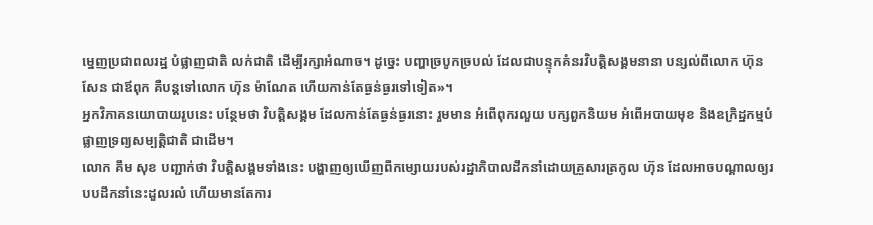ម្នេញប្រជាពលរដ្ឋ បំផ្លាញជាតិ លក់ជាតិ ដើម្បីរក្សាអំណាច។ ដូច្នេះ បញ្ហាច្របូកច្របល់ ដែលជាបន្ទុកគំនរវិបត្តិសង្គមនានា បន្សល់ពីលោក ហ៊ុន សែន ជាឪពុក គឺបន្តទៅលោក ហ៊ុន ម៉ាណែត ហើយកាន់តែធ្ងន់ធ្ងរទៅទៀត»។
អ្នកវិភាគនយោបាយរូបនេះ បន្ថែមថា វិបត្តិសង្គម ដែលកាន់តែធ្ងន់ធ្ងរនោះ រួមមាន អំពើពុករលួយ បក្សពួកនិយម អំពើអបាយមុខ និងឧក្រិដ្ឋកម្មបំផ្លាញទ្រព្យសម្បត្តិជាតិ ជាដើម។
លោក គឹម សុខ បញ្ជាក់ថា វិបត្តិសង្គមទាំងនេះ បង្ហាញឲ្យឃើញពីកម្សោយរបស់រដ្ឋាភិបាលដឹកនាំដោយគ្រួសារត្រកូល ហ៊ុន ដែលអាចបណ្ដាលឲ្យរបបដឹកនាំនេះដួលរលំ ហើយមានតែការ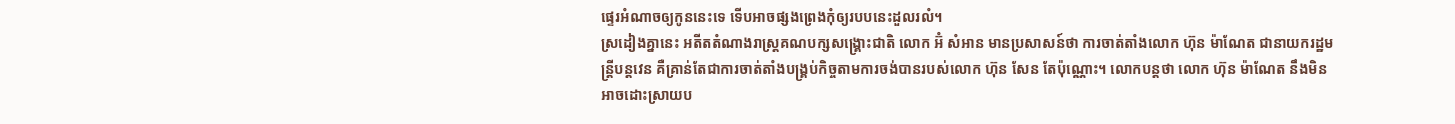ផ្ទេរអំណាចឲ្យកូននេះទេ ទើបអាចផ្សងព្រេងកុំឲ្យរបបនេះដួលរលំ។
ស្រដៀងគ្នានេះ អតីតតំណាងរាស្ត្រគណបក្សសង្គ្រោះជាតិ លោក អ៊ំ សំអាន មានប្រសាសន៍ថា ការចាត់តាំងលោក ហ៊ុន ម៉ាណែត ជានាយករដ្ឋមន្ត្រីបន្តវេន គឺគ្រាន់តែជាការចាត់តាំងបង្គ្រប់កិច្ចតាមការចង់បានរបស់លោក ហ៊ុន សែន តែប៉ុណ្ណោះ។ លោកបន្តថា លោក ហ៊ុន ម៉ាណែត នឹងមិនអាចដោះស្រាយប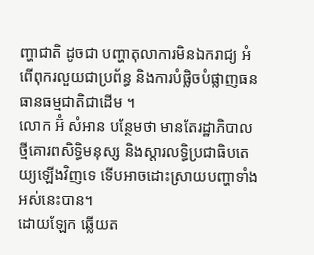ញ្ហាជាតិ ដូចជា បញ្ហាតុលាការមិនឯករាជ្យ អំពើពុករលួយជាប្រព័ន្ធ និងការបំផ្លិចបំផ្លាញធនធានធម្មជាតិជាដើម ។
លោក អ៊ំ សំអាន បន្ថែមថា មានតែរដ្ឋាភិបាលថ្មីគោរពសិទ្ធិមនុស្ស និងស្ដារលទ្ធិប្រជាធិបតេយ្យឡើងវិញទេ ទើបអាចដោះស្រាយបញ្ហាទាំងអស់នេះបាន។
ដោយឡែក ឆ្លើយត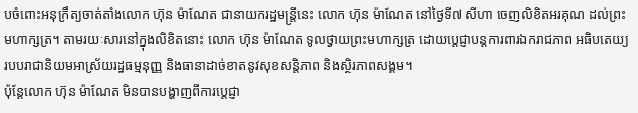បចំពោះអនុក្រឹត្យចាត់តាំងលោក ហ៊ុន ម៉ាណែត ជានាយករដ្ឋមន្ត្រីនេះ លោក ហ៊ុន ម៉ាណែត នៅថ្ងៃទី៧ សីហា ចេញលិខិតអរគុណ ដល់ព្រះមហាក្សត្រ។ តាមរយៈសារនៅក្នុងលិខិតនោះ លោក ហ៊ុន ម៉ាណែត ទូលថ្វាយព្រះមហាក្សត្រ ដោយប្ដេជ្ញាបន្តការពារឯករាជភាព អធិបតេយ្យ របបរាជានិយមអាស្រ័យរដ្ឋធម្មនុញ្ញ និងធានាដាច់ខាតនូវសុខសន្តិភាព និងស្ថិរភាពសង្គម។
ប៉ុន្តែលោក ហ៊ុន ម៉ាណែត មិនបានបង្ហាញពីការប្ដេជ្ញា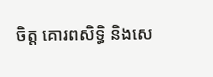ចិត្ត គោរពសិទ្ធិ និងសេ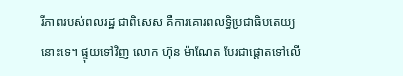រីភាពរបស់ពលរដ្ឋ ជាពិសេស គឺការគោរពលទ្ធិប្រជាធិបតេយ្យនោះទេ។ ផ្ទុយទៅវិញ លោក ហ៊ុន ម៉ាណែត បែរជាផ្ដោតទៅលើ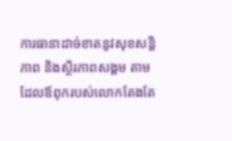ការធានាដាច់ខាតនូវសុខសន្តិភាព និងស្ថិរភាពសង្គម តាមដែលឪពុករបស់លោកតែងតែ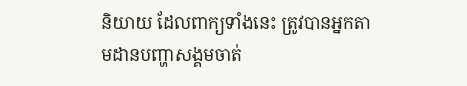និយាយ ដែលពាក្យទាំងនេះ ត្រូវបានអ្នកតាមដានបញ្ហាសង្គមចាត់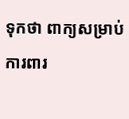ទុកថា ពាក្យសម្រាប់ការពារ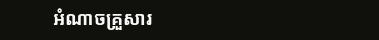អំណាចគ្រួសារ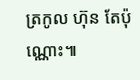ត្រកូល ហ៊ុន តែប៉ុណ្ណោះ៕